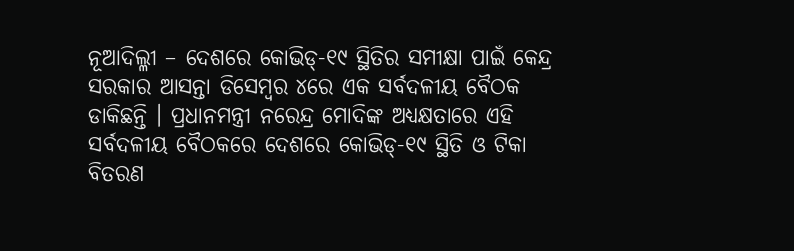ନୂଆଦିଲ୍ଳୀ – ଦେଶରେ କୋଭିଡ୍-୧୯ ସ୍ଥିତିର ସମୀକ୍ଷା ପାଇଁ କେନ୍ଦ୍ର ସରକାର ଆସନ୍ତା ଡିସେମ୍ବର ୪ରେ ଏକ ସର୍ବଦଳୀୟ ବୈଠକ ଡାକିଛନ୍ତି । ପ୍ରଧାନମନ୍ତ୍ରୀ ନରେନ୍ଦ୍ର ମୋଦିଙ୍କ ଅଧ୍ୟକ୍ଷତାରେ ଏହି ସର୍ବଦଳୀୟ ବୈଠକରେ ଦେଶରେ କୋଭିଡ୍-୧୯ ସ୍ଥିତି ଓ ଟିକା ବିତରଣ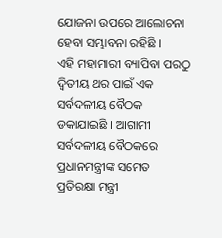ଯୋଜନା ଉପରେ ଆଲୋଚନା ହେବା ସମ୍ଭାବନା ରହିଛି ।
ଏହି ମହାମାରୀ ବ୍ୟାପିବା ପରଠୁ ଦ୍ୱିତୀୟ ଥର ପାଇଁ ଏକ ସର୍ବଦଳୀୟ ବୈଠକ ଡକାଯାଇଛି । ଆଗାମୀ ସର୍ବଦଳୀୟ ବୈଠକରେ ପ୍ରଧାନମନ୍ତ୍ରୀଙ୍କ ସମେତ ପ୍ରତିରକ୍ଷା ମନ୍ତ୍ରୀ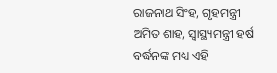ରାଜନାଥ ସିଂହ, ଗୃହମନ୍ତ୍ରୀ ଅମିତ ଶାହ, ସ୍ୱାସ୍ଥ୍ୟମନ୍ତ୍ରୀ ହର୍ଷ ବର୍ଦ୍ଧନଙ୍କ ମଧ୍ୟ ଏହି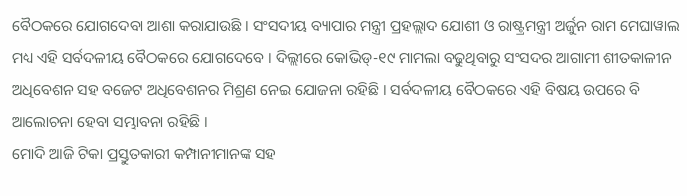ବୈଠକରେ ଯୋଗଦେବା ଆଶା କରାଯାଉଛି । ସଂସଦୀୟ ବ୍ୟାପାର ମନ୍ତ୍ରୀ ପ୍ରହଲ୍ଲାଦ ଯୋଶୀ ଓ ରାଷ୍ଟ୍ରମନ୍ତ୍ରୀ ଅର୍ଜୁନ ରାମ ମେଘାୱାଲ ମଧ୍ୟ ଏହି ସର୍ବଦଳୀୟ ବୈଠକରେ ଯୋଗଦେବେ । ଦିଲ୍ଲୀରେ କୋଭିଡ୍-୧୯ ମାମଲା ବଢୁଥିବାରୁ ସଂସଦର ଆଗାମୀ ଶୀତକାଳୀନ ଅଧିବେଶନ ସହ ବଜେଟ ଅଧିବେଶନର ମିଶ୍ରଣ ନେଇ ଯୋଜନା ରହିଛି । ସର୍ବଦଳୀୟ ବୈଠକରେ ଏହି ବିଷୟ ଉପରେ ବି ଆଲୋଚନା ହେବା ସମ୍ଭାବନା ରହିଛି ।
ମୋଦି ଆଜି ଟିକା ପ୍ରସ୍ତୁତକାରୀ କମ୍ପାନୀମାନଙ୍କ ସହ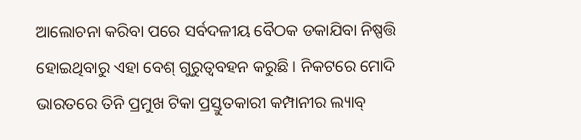ଆଲୋଚନା କରିବା ପରେ ସର୍ବଦଳୀୟ ବୈଠକ ଡକାଯିବା ନିଷ୍ପତ୍ତି ହୋଇଥିବାରୁ ଏହା ବେଶ୍ ଗୁରୁତ୍ୱବହନ କରୁଛି । ନିକଟରେ ମୋଦି ଭାରତରେ ତିନି ପ୍ରମୁଖ ଟିକା ପ୍ରସ୍ତୁତକାରୀ କମ୍ପାନୀର ଲ୍ୟାବ୍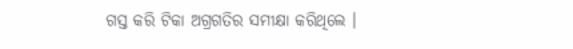ଗସ୍ତ କରି ଟିକା ଅଗ୍ରଗତିର ସମୀକ୍ଷା କରିଥିଲେ ।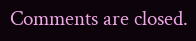Comments are closed.